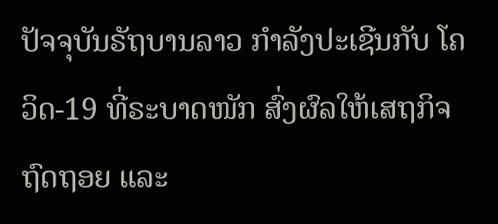ປັຈຈຸບັນຣັຖບານລາວ ກຳລັງປະເຊີນກັບ ໂຄວິດ-19 ທີ່ຣະບາດໜັກ ສົ່ງຜົລໃຫ້ເສຖກິຈ ຖົດຖອຍ ແລະ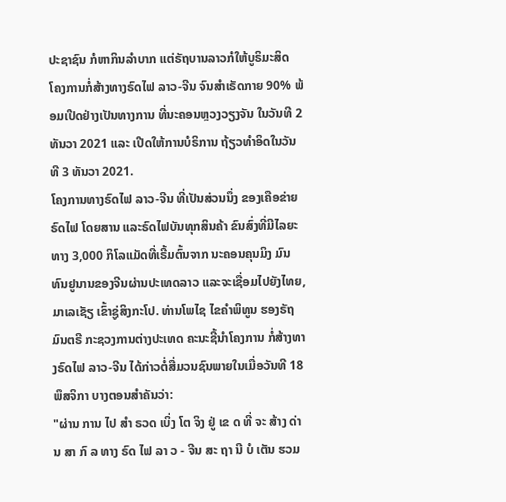ປະຊາຊົນ ກໍຫາກິນລຳບາກ ແຕ່ຣັຖບານລາວກໍໃຫ້ບູຣິມະສິດ ໂຄງການກໍ່ສ້າງທາງຣົດໄຟ ລາວ-ຈີນ ຈົນສຳເຣັດກາຍ 90% ພ້ອມເປີດຢ່າງເປັນທາງການ ທີ່ນະຄອນຫຼວງວຽງຈັນ ໃນວັນທີ 2 ທັນວາ 2021 ແລະ ເປີດໃຫ້ການບໍຣິການ ຖ້ຽວທຳອິດໃນວັນທີ 3 ທັນວາ 2021.
ໂຄງການທາງຣົດໄຟ ລາວ-ຈີນ ທີ່ເປັນສ່ວນນຶ່ງ ຂອງເຄືອຂ່າຍຣົດໄຟ ໂດຍສານ ແລະຣົດໄຟບັນທຸກສິນຄ້າ ຂົນສົ່ງທີ່ມີໄລຍະທາງ 3,000 ກິໂລແມັດທີ່ເຣີ້ມຕົ້ນຈາກ ນະຄອນຄຸນມິງ ມົນທົນຢູນານຂອງຈີນຜ່ານປະເທດລາວ ແລະຈະເຊື່ອມໄປຍັງໄທຍ, ມາເລເຊັຽ ເຂົ້າຊູ່ສິງກະໂປ. ທ່ານໂພໄຊ ໄຂຄຳພິທູນ ຮອງຣັຖມົນຕຣີ ກະຊວງການຕ່າງປະເທດ ຄະນະຊີ້ນຳໂຄງການ ກໍ່ສ້າງທາງຣົດໄຟ ລາວ-ຈີນ ໄດ້ກ່າວຕໍ່ສື່ມວນຊົນພາຍໃນເມື່ອວັນທີ 18 ພຶສຈິກາ ບາງຕອນສຳຄັນວ່າ:
"ຜ່ານ ການ ໄປ ສຳ ຣວດ ເບິ່ງ ໂຕ ຈິງ ຢູ່ ເຂ ດ ທີ່ ຈະ ສ້າງ ດ່ານ ສາ ກົ ລ ທາງ ຣົດ ໄຟ ລາ ວ - ຈີນ ສະ ຖາ ນີ ບໍ ເຕັນ ຮວມ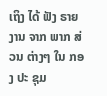ເຖິງ ໄດ້ ຟັງ ຣາຍ ງານ ຈາກ ພາກ ສ່ວນ ຕ່າງໆ ໃນ ກອງ ປະ ຊຸມ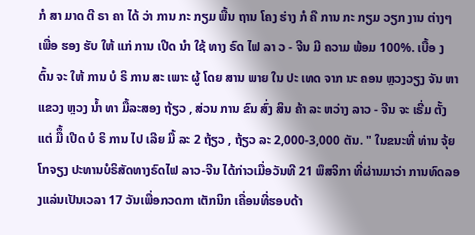ກໍ ສາ ມາດ ຕີ ຣາ ຄາ ໄດ້ ວ່າ ການ ກະ ກຽມ ພື້ນ ຖານ ໂຄງ ຮ່າງ ກໍ ຄື ການ ກະ ກຽມ ວຽກ ງານ ຕ່າງໆ ເພື່ອ ຮອງ ຮັບ ໃຫ້ ແກ່ ການ ເປີດ ນຳ ໃຊ້ ທາງ ຣົດ ໄຟ ລາ ວ - ຈີນ ມີ ຄວາມ ພ້ອມ 100%. ເບື້ອ ງ ຕົ້ນ ຈະ ໃຫ້ ການ ບໍ ຣິ ການ ສະ ເພາະ ຜູ້ ໂດຍ ສານ ພາຍ ໃນ ປະ ເທດ ຈາກ ນະ ຄອນ ຫຼວງວຽງ ຈັນ ຫາ ແຂວງ ຫຼວງ ນ້ຳ ທາ ມື້ລະສອງ ຖ້ຽວ , ສ່ວນ ການ ຂົນ ສົ່ງ ສິນ ຄ້າ ລະ ຫວ່າງ ລາວ - ຈີນ ຈະ ເຣີ່ມ ຕັ້ງ ແຕ່ ມືຶ້ ເປີດ ບໍ ຣິ ການ ໄປ ເລີຍ ມື້ ລະ 2 ຖ້ຽວ , ຖ້ຽວ ລະ 2,000-3,000 ຕັນ. " ໃນຂນະທີ່ ທ່ານ ຈຸ້ຍໂກຈຽງ ປະທານບໍຣິສັດທາງຣົດໄຟ ລາວ-ຈີນ ໄດ້ກ່າວເມື່ອວັນທີ 21 ພຶສຈິກາ ທີ່ຜ່ານມາວ່າ ການທົດລອງແລ່ນເປັນເວລາ 17 ວັນເພື່ອກວດກາ ເຕັກນິກ ເຄື່ອນທີ່ຮອບດ້າ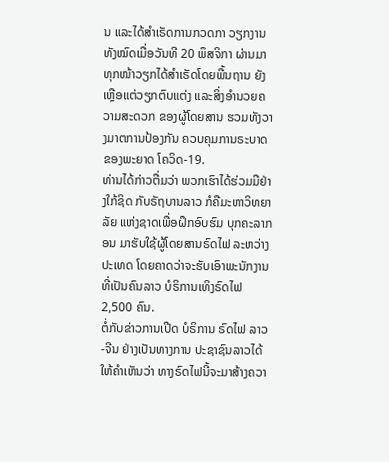ນ ແລະໄດ້ສຳເຣັດການກວດກາ ວຽກງານທັງໝົດເມື່ອວັນທີ 20 ພຶສຈິກາ ຜ່ານມາ ທຸກໜ້າວຽກໄດ້ສຳເຣັດໂດຍພື້ນຖານ ຍັງເຫຼືອແຕ່ວຽກຕົບແຕ່ງ ແລະສິ່ງອຳນວຍຄວາມສະດວກ ຂອງຜູ້ໂດຍສານ ຮວມທັງວາງມາຕການປ້ອງກັນ ຄວບຄຸມການຣະບາດ ຂອງພະຍາດ ໂຄວິດ-19.
ທ່ານໄດ້ກ່າວຕື່ມວ່າ ພວກເຮົາໄດ້ຮ່ວມມືຢ່າງໃກ້ຊິດ ກັບຣັຖບານລາວ ກໍຄືມະຫາວິທຍາລັຍ ແຫ່ງຊາດເພື່ອຝຶກອົບຮົມ ບຸກຄະລາກອນ ມາຮັບໃຊ້ຜູ້ໂດຍສານຣົດໄຟ ລະຫວ່າງປະເທດ ໂດຍຄາດວ່າຈະຮັບເອົາພະນັກງານທີ່ເປັນຄົນລາວ ບໍຣິການເທິງຣົດໄຟ 2,500 ຄົນ.
ຕໍ່ກັບຂ່າວການເປີດ ບໍຣິການ ຣົດໄຟ ລາວ-ຈີນ ຢ່າງເປັນທາງການ ປະຊາຊົນລາວໄດ້ໃຫ້ຄຳເຫັນວ່າ ທາງຣົດໄຟນີ້ຈະມາສ້າງຄວາ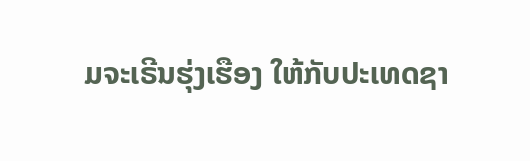ມຈະເຣີນຮຸ່ງເຮືອງ ໃຫ້ກັບປະເທດຊາ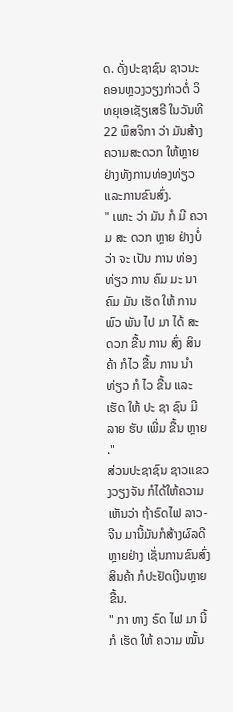ດ. ດັ່ງປະຊາຊົນ ຊາວນະຄອນຫຼວງວຽງກ່າວຕໍ່ ວິທຍຸເອເຊັຽເສຣີ ໃນວັນທີ 22 ພຶສຈິກາ ວ່າ ມັນສ້າງຄວາມສະດວກ ໃຫ້ຫຼາຍຢ່າງທັງການທ່ອງທ່ຽວ ແລະການຂົນສົ່ງ.
" ເພາະ ວ່າ ມັນ ກໍ ມີ ຄວາ ມ ສະ ດວກ ຫຼາຍ ຢ່າງບໍ່ ວ່າ ຈະ ເປັນ ການ ທ່ອງ ທ່ຽວ ການ ຄົມ ມະ ນາ ຄົມ ມັນ ເຮັດ ໃຫ້ ການ ພົວ ພັນ ໄປ ມາ ໄດ້ ສະ ດວກ ຂື້ນ ການ ສົ່ງ ສິນ ຄ້າ ກໍໄວ ຂື້ນ ການ ນຳ ທ່ຽວ ກໍ ໄວ ຂື້ນ ແລະເຮັດ ໃຫ້ ປະ ຊາ ຊົນ ມີ ລາຍ ຮັບ ເພີ່ມ ຂື້ນ ຫຼາຍ ."
ສ່ວນປະຊາຊົນ ຊາວແຂວງວຽງຈັນ ກໍໄດ້ໃຫ້ຄວາມເຫັນວ່າ ຖ້າຣົດໄຟ ລາວ-ຈີນ ມານີ້ມັນກໍສ້າງຜົລດີຫຼາຍຢ່າງ ເຊັ່ນການຂົນສົ່ງສິນຄ້າ ກໍປະຢັດເງີນຫຼາຍຂື້ນ.
" ກາ ທາງ ຣົດ ໄຟ ມາ ນີ້ ກໍ ເຮັດ ໃຫ້ ຄວາມ ໝັ້ນ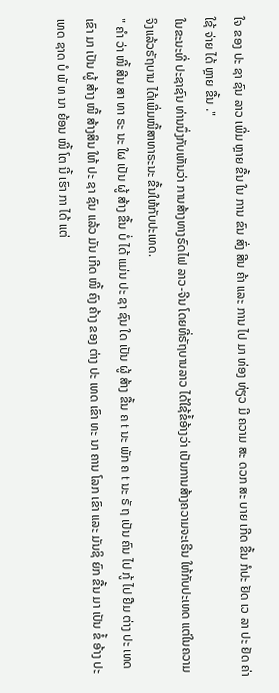ໃຈ ຂອງ ປະ ຊາ ຊົນ ລາວ ເພີ່ມ ຫຼາຍ ຂື້ນ ໃນ ການ ຂົນ ສົ່ງ ສີນ ຄ້າ ແລະ ການ ໄປ ມາ ທ່ອງ ທ່ຽວ ມີ ຄວາມ ສະ ດວກ ສະ ບາຍ ເກີດ ຂື້ນ ກໍປະ ຢັດ ເວ ລາ ປະ ຢັດ ຄ່າ ໃຊ້ ຈ່າຍ ໄດ້ ຫຼາຍ ຂື້ນ ."
ໃນຂະນະທີ່ ປະຊາຊົນ ທ່ານນຶ່ງກັບເຫັນວ່າ ການສ້າງທາງຣົດໄຟ ລາວ-ຈີນ ໂດຍທີ່ຣັຖບານລາວ ໄດ້ໃຊ້ຂໍ້ອ້າງວ່າ ເປັນການສ້າງຄວາມຈະເຣີນ ໃຫ້ກັບປະເທດ ແຕ່ໃນຄວາມຈິງແລ້ວຣັຖບານ ໄດ້ເພີ່ມໜີ້ສາທາຣະນະ ຂື້ນໃຫ້ກັບປະເທດ.
" ຄຳ ວ່າ ໜີ້ ສີນ ສາ ທາ ຣະ ນະ ໃຜ ເປັນ ຜູ້ ສ້າງ ຂື້ນ ບໍ່ ໄດ້ ແມ່ນ ປະ ຊາ ຊົນ ໃດ ເປັນ ຜູ້ ສ້າງ ຂື້ນ ຄ t ນະ ພັກ ຄ t ນະ ຣັ ຖ ເປັນ ຄົນ ໄປ ກູ້ ໄປ ຢືມ ຕ່າງ ປະ ເທດ ເຂົາ ມາ ເປັນ ຜູ້ ສ້າງ ໜີ້ ສ້າງສິນ ໃຫ້ ປະ ຊາ ຊົນ ແລ້ວ ມັນ ເກີດ ໜີ້ ຄົງ ຄ້າງ ຂອງ ຕ່າງ ປະ ເທດ ເຂົາ ທະ ນາ ຄານ ໂລກ ເຂົາ ແລະ ມັນຊິ ຍົກ ຂື້ນ ມາ ເປັນ ຂໍ້ ອ້າງ ປະ ເທດ ຊາດ ບໍ ພັ ທ ນາ ຍ້ອນ ໜີ້ ໂຕ ນີ້ ເຮົາ ກາ ໄດ້ ແຕ່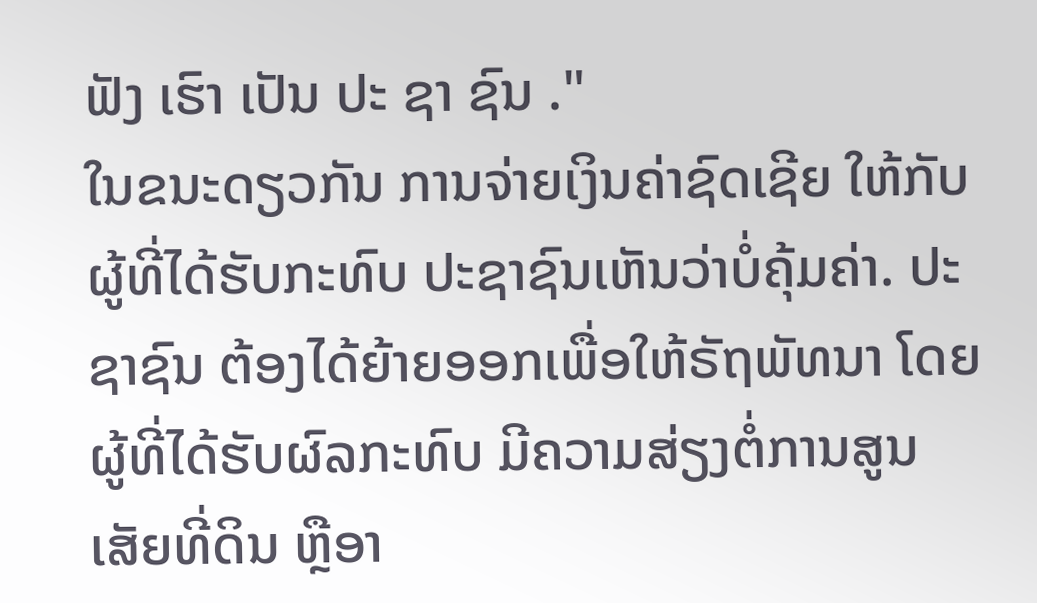ຟັງ ເຮົາ ເປັນ ປະ ຊາ ຊົນ ."
ໃນຂນະດຽວກັນ ການຈ່າຍເງິນຄ່າຊົດເຊີຍ ໃຫ້ກັບຜູ້ທີ່ໄດ້ຮັບກະທົບ ປະຊາຊົນເຫັນວ່າບໍ່ຄຸ້ມຄ່າ. ປະຊາຊົນ ຕ້ອງໄດ້ຍ້າຍອອກເພື່ອໃຫ້ຣັຖພັທນາ ໂດຍຜູ້ທີ່ໄດ້ຮັບຜົລກະທົບ ມີຄວາມສ່ຽງຕໍ່ການສູນເສັຍທີ່ດິນ ຫຼືອາ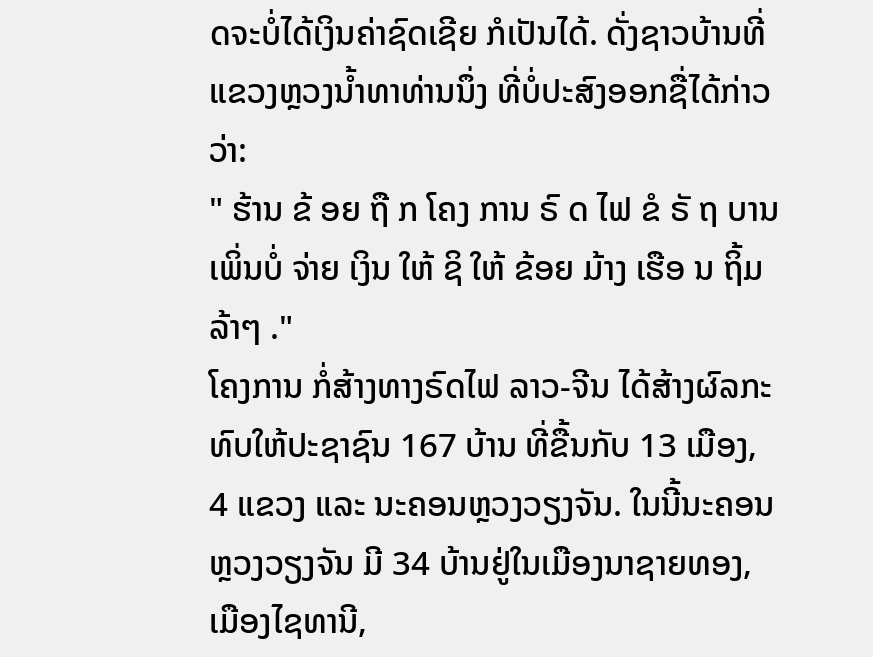ດຈະບໍ່ໄດ້ເງິນຄ່າຊົດເຊີຍ ກໍເປັນໄດ້. ດັ່ງຊາວບ້ານທີ່ແຂວງຫຼວງນ້ຳທາທ່ານນຶ່ງ ທີ່ບໍ່ປະສົງອອກຊື່ໄດ້ກ່າວວ່າ:
" ຮ້ານ ຂ້ ອຍ ຖື ກ ໂຄງ ການ ຣົ ດ ໄຟ ຂໍ ຣັ ຖ ບານ ເພິ່ນບໍ່ ຈ່າຍ ເງິນ ໃຫ້ ຊິ ໃຫ້ ຂ້ອຍ ມ້າງ ເຮືອ ນ ຖິ້ມ ລ້າໆ ."
ໂຄງການ ກໍ່ສ້າງທາງຣົດໄຟ ລາວ-ຈີນ ໄດ້ສ້າງຜົລກະທົບໃຫ້ປະຊາຊົນ 167 ບ້ານ ທີ່ຂື້ນກັບ 13 ເມືອງ, 4 ແຂວງ ແລະ ນະຄອນຫຼວງວຽງຈັນ. ໃນນີ້ນະຄອນຫຼວງວຽງຈັນ ມີ 34 ບ້ານຢູ່ໃນເມືອງນາຊາຍທອງ,ເມືອງໄຊທານີ,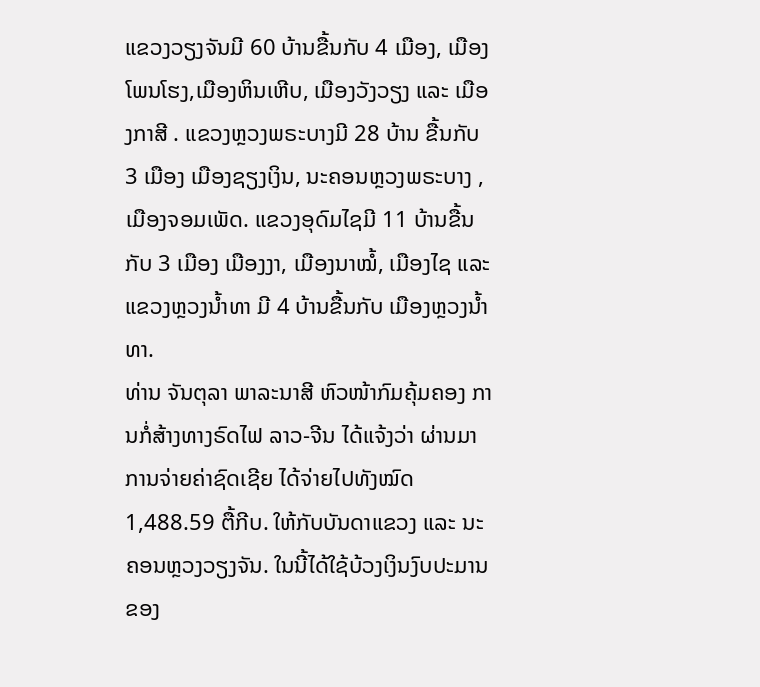ແຂວງວຽງຈັນມີ 60 ບ້ານຂື້ນກັບ 4 ເມືອງ, ເມືອງໂພນໂຮງ,ເມືອງຫິນເຫີບ, ເມືອງວັງວຽງ ແລະ ເມືອງກາສີ . ແຂວງຫຼວງພຣະບາງມີ 28 ບ້ານ ຂື້ນກັບ 3 ເມືອງ ເມືອງຊຽງເງິນ, ນະຄອນຫຼວງພຣະບາງ , ເມືອງຈອມເພັດ. ແຂວງອຸດົມໄຊມີ 11 ບ້ານຂື້ນກັບ 3 ເມືອງ ເມືອງງາ, ເມືອງນາໝໍ້, ເມືອງໄຊ ແລະ ແຂວງຫຼວງນໍ້າທາ ມີ 4 ບ້ານຂື້ນກັບ ເມືອງຫຼວງນໍ້າທາ.
ທ່ານ ຈັນຕຸລາ ພາລະນາສີ ຫົວໜ້າກົມຄຸ້ມຄອງ ການກໍ່ສ້າງທາງຣົດໄຟ ລາວ-ຈີນ ໄດ້ແຈ້ງວ່າ ຜ່ານມາ ການຈ່າຍຄ່າຊົດເຊີຍ ໄດ້ຈ່າຍໄປທັງໝົດ 1,488.59 ຕື້ກີບ. ໃຫ້ກັບບັນດາແຂວງ ແລະ ນະຄອນຫຼວງວຽງຈັນ. ໃນນີ້ໄດ້ໃຊ້ບ້ວງເງິນງົບປະມານຂອງ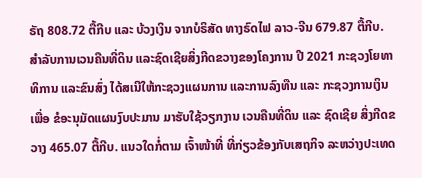ຣັຖ 808.72 ຕື້ກີບ ແລະ ບ້ວງເງິນ ຈາກບໍຣິສັດ ທາງຣົດໄຟ ລາວ-ຈີນ 679.87 ຕື້ກີບ. ສຳລັບການເວນຄືນທີ່ດິນ ແລະຊົດເຊີຍສິ່ງກີດຂວາງຂອງໂຄງການ ປີ 2021 ກະຊວງໂຍທາທິການ ແລະຂົນສົ່ງ ໄດ້ສເນີໃຫ້ກະຊວງແຜນການ ແລະການລົງທືນ ແລະ ກະຊວງການເງິນເພື່ອ ຂໍອະນຸມັດແຜນງົບປະມານ ມາຮັບໃຊ້ວຽກງານ ເວນຄືນທີ່ດິນ ແລະ ຊົດເຊີຍ ສິ່ງກີດຂວາງ 465.07 ຕື້ກີບ. ແນວໃດກໍ່ຕາມ ເຈົ້າໜ້າທີ່ ທີ່ກ່ຽວຂ້ອງກັບເສຖກິຈ ລະຫວ່າງປະເທດ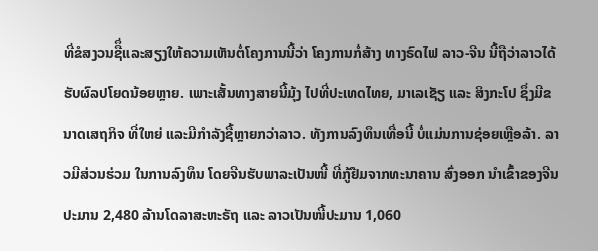ທີ່ຂໍສງວນຊືຶ່ແລະສຽງໃຫ້ຄວາມເຫັນຕໍ່ໂຄງການນີ້ວ່າ ໂຄງການກໍ່ສ້າງ ທາງຣົດໄຟ ລາວ-ຈີນ ນີ້ຖືວ່າລາວໄດ້ຮັບຜົລປໂຍດນ້ອຍຫຼາຍ. ເພາະເສັ້ນທາງສາຍນີ້ມຸ້ງ ໄປທີ່ປະເທດໄທຍ, ມາເລເຊັຽ ແລະ ສິງກະໂປ ຊຶ່ງມີຂນາດເສຖກິຈ ທີ່ໃຫຍ່ ແລະມີກຳລັງຊື້ຫຼາຍກວ່າລາວ. ທັງການລົງທຶນເທື່ອນີ້ ບໍ່ແມ່ນການຊ່ອຍເຫຼືອລ້າ. ລາວມີສ່ວນຮ່ວມ ໃນການລົງທຶນ ໂດຍຈີນຮັບພາລະເປັນໜີ້ ທີ່ກູ້ຢືມຈາກທະນາຄານ ສົ່ງອອກ ນຳເຂົ້າຂອງຈີນ ປະມານ 2,480 ລ້ານໂດລາສະຫະຣັຖ ແລະ ລາວເປັນໜີ້ປະມານ 1,060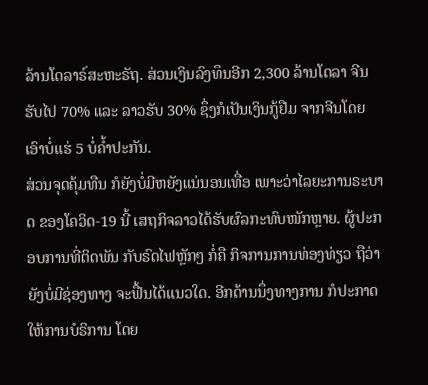ລ້ານໂດລາຣ໌ສະຫະຣັຖ. ສ່ວນເງິນລົງທຶນອີກ 2,300 ລ້ານໂດລາ ຈີນຮັບໄປ 70% ແລະ ລາວຮັບ 30% ຊຶ່ງກໍເປັນເງິນກູ້ຢືມ ຈາກຈີນໂດຍເອົາບໍ່ແຮ່ 5 ບໍ່ຄໍ້າປະກັນ.
ສ່ວນຈຸດຄຸ້ມທືນ ກໍຍັງບໍ່ມີຫຍັງແນ່ນອນເທື່ອ ເພາະວ່າໄລຍະການຣະບາດ ຂອງໂຄວິດ-19 ນີ້ ເສຖກິຈລາວໄດ້ຮັບຜົລກະທົບໜັກຫຼາຍ. ຜູ້ປະກອບການທີ່ຕິດພັນ ກັບຣົດໄຟຫຼັກໆ ກໍ່ຄື ກິຈການການທ່ອງທ່ຽວ ຖືວ່າຍັງບໍ່ມີຊ່ອງທາງ ຈະຟື້ນໄດ້ແນວໃດ. ອີກດ້ານນຶ່ງທາງການ ກໍປະກາດໃຫ້ການບໍຣິການ ໂດຍ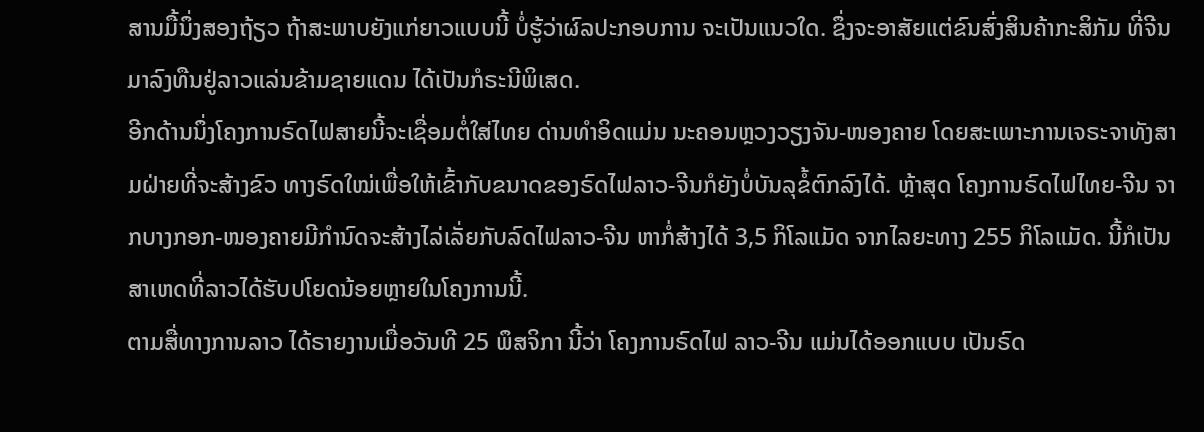ສານມື້ນຶ່ງສອງຖ້ຽວ ຖ້າສະພາບຍັງແກ່ຍາວແບບນີ້ ບໍ່ຮູ້ວ່າຜົລປະກອບການ ຈະເປັນແນວໃດ. ຊຶ່ງຈະອາສັຍແຕ່ຂົນສົ່ງສິນຄ້າກະສິກັມ ທີ່ຈີນມາລົງທືນຢູ່ລາວແລ່ນຂ້າມຊາຍແດນ ໄດ້ເປັນກໍຣະນີພິເສດ.
ອີກດ້ານນຶ່ງໂຄງການຣົດໄຟສາຍນີ້ຈະເຊື່ອມຕໍ່ໃສ່ໄທຍ ດ່ານທຳອິດແມ່ນ ນະຄອນຫຼວງວຽງຈັນ-ໜອງຄາຍ ໂດຍສະເພາະການເຈຣະຈາທັງສາມຝ່າຍທີ່ຈະສ້າງຂົວ ທາງຣົດໃໝ່ເພື່ອໃຫ້ເຂົ້າກັບຂນາດຂອງຣົດໄຟລາວ-ຈີນກໍຍັງບໍ່ບັນລຸຂໍ້ຕົກລົງໄດ້. ຫຼ້າສຸດ ໂຄງການຣົດໄຟໄທຍ-ຈີນ ຈາກບາງກອກ-ໜອງຄາຍມີກຳນົດຈະສ້າງໄລ່ເລັ່ຍກັບລົດໄຟລາວ-ຈີນ ຫາກໍ່ສ້າງໄດ້ 3,5 ກິໂລແມັດ ຈາກໄລຍະທາງ 255 ກິໂລແມັດ. ນີ້ກໍເປັນສາເຫດທີ່ລາວໄດ້ຮັບປໂຍດນ້ອຍຫຼາຍໃນໂຄງການນີ້.
ຕາມສື່ທາງການລາວ ໄດ້ຣາຍງານເມື່ອວັນທີ 25 ພຶສຈິກາ ນີ້ວ່າ ໂຄງການຣົດໄຟ ລາວ-ຈີນ ແມ່ນໄດ້ອອກແບບ ເປັນຣົດ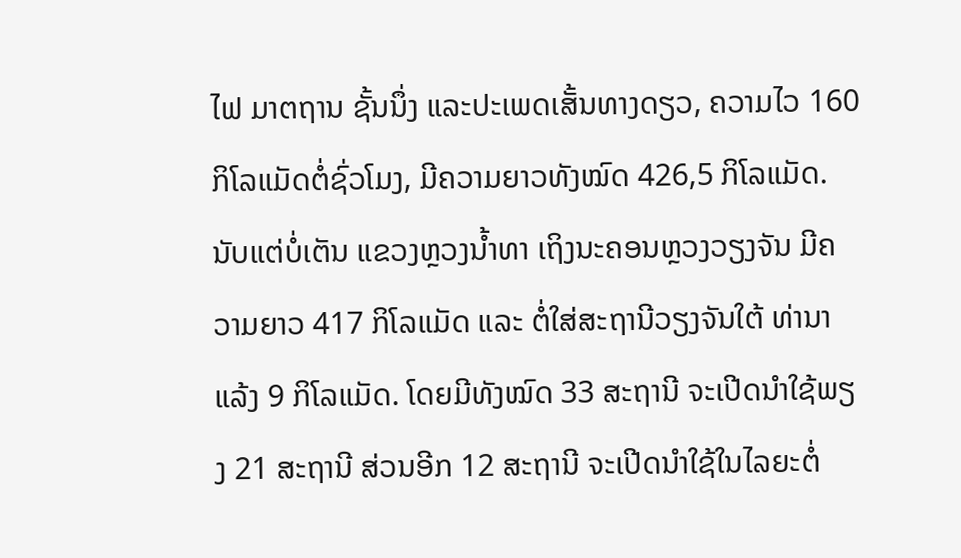ໄຟ ມາຕຖານ ຊັ້ນນຶ່ງ ແລະປະເພດເສັ້ນທາງດຽວ, ຄວາມໄວ 160 ກິໂລແມັດຕໍ່ຊົ່ວໂມງ, ມີຄວາມຍາວທັງໝົດ 426,5 ກິໂລແມັດ. ນັບແຕ່ບໍ່ເຕັນ ແຂວງຫຼວງນໍ້າທາ ເຖິງນະຄອນຫຼວງວຽງຈັນ ມີຄວາມຍາວ 417 ກິໂລແມັດ ແລະ ຕໍ່ໃສ່ສະຖານີວຽງຈັນໃຕ້ ທ່ານາແລ້ງ 9 ກິໂລແມັດ. ໂດຍມີທັງໝົດ 33 ສະຖານີ ຈະເປີດນຳໃຊ້ພຽງ 21 ສະຖານີ ສ່ວນອີກ 12 ສະຖານີ ຈະເປີດນໍາໃຊ້ໃນໄລຍະຕໍ່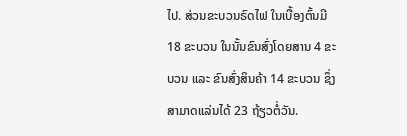ໄປ. ສ່ວນຂະບວນຣົດໄຟ ໃນເບື້ອງຕົ້ນມີ 18 ຂະບວນ ໃນນັ້ນຂົນສົ່ງໂດຍສານ 4 ຂະບວນ ແລະ ຂົນສົ່ງສິນຄ້າ 14 ຂະບວນ ຊຶ່ງສາມາດແລ່ນໄດ້ 23 ຖ້ຽວຕໍ່ວັນ.